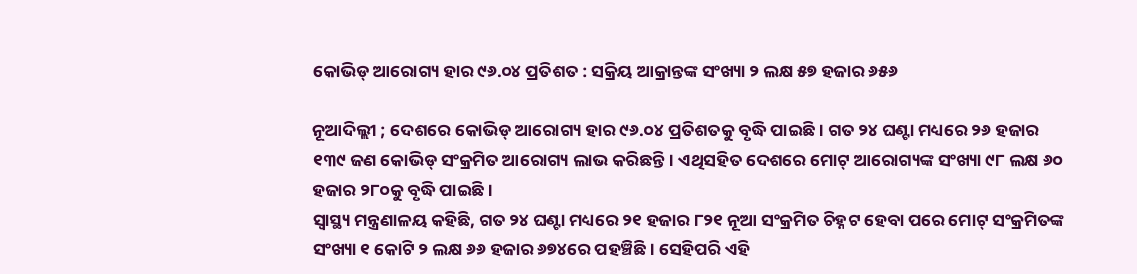କୋଭିଡ୍ ଆରୋଗ୍ୟ ହାର ୯୬.୦୪ ପ୍ରତିଶତ : ସକ୍ରିୟ ଆକ୍ରାନ୍ତଙ୍କ ସଂଖ୍ୟା ୨ ଲକ୍ଷ ୫୭ ହଜାର ୬୫୬

ନୂଆଦିଲ୍ଲୀ ; ଦେଶରେ କୋଭିଡ୍ ଆରୋଗ୍ୟ ହାର ୯୬.୦୪ ପ୍ରତିଶତକୁ ବୃଦ୍ଧି ପାଇଛି। ଗତ ୨୪ ଘଣ୍ଟା ମଧ୍ୟରେ ୨୬ ହଜାର ୧୩୯ ଜଣ କୋଭିଡ୍ ସଂକ୍ରମିତ ଆରୋଗ୍ୟ ଲାଭ କରିଛନ୍ତି। ଏଥିସହିତ ଦେଶରେ ମୋଟ୍ ଆରୋଗ୍ୟଙ୍କ ସଂଖ୍ୟା ୯୮ ଲକ୍ଷ ୬୦ ହଜାର ୨୮୦କୁ ବୃଦ୍ଧି ପାଇଛି।
ସ୍ୱାସ୍ଥ୍ୟ ମନ୍ତ୍ରଣାଳୟ କହିଛି, ଗତ ୨୪ ଘଣ୍ଟା ମଧ୍ୟରେ ୨୧ ହଜାର ୮୨୧ ନୂଆ ସଂକ୍ରମିତ ଚିହ୍ନଟ ହେବା ପରେ ମୋଟ୍ ସଂକ୍ରମିତଙ୍କ ସଂଖ୍ୟା ୧ କୋଟି ୨ ଲକ୍ଷ ୬୬ ହଜାର ୬୭୪ରେ ପହଞ୍ଚିଛି। ସେହିପରି ଏହି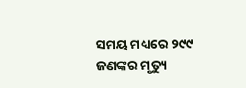ସମୟ ମଧ୍ୟରେ ୨୯୯ ଜଣଙ୍କର ମୃତ୍ୟୁ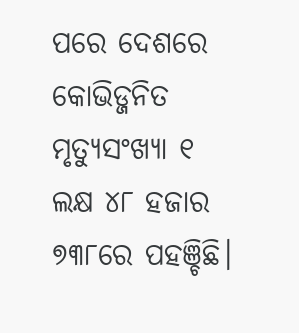ପରେ ଦେଶରେ କୋଭିଡ୍ଜନିତ ମୃତ୍ୟୁସଂଖ୍ୟା ୧ ଲକ୍ଷ ୪୮ ହଜାର ୭୩୮ରେ ପହଞ୍ଚିଛି।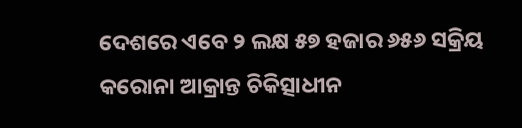ଦେଶରେ ଏବେ ୨ ଲକ୍ଷ ୫୭ ହଜାର ୬୫୬ ସକ୍ରିୟ କରୋନା ଆକ୍ରାନ୍ତ ଚିକିତ୍ସାଧୀନ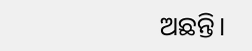ଅଛନ୍ତି।